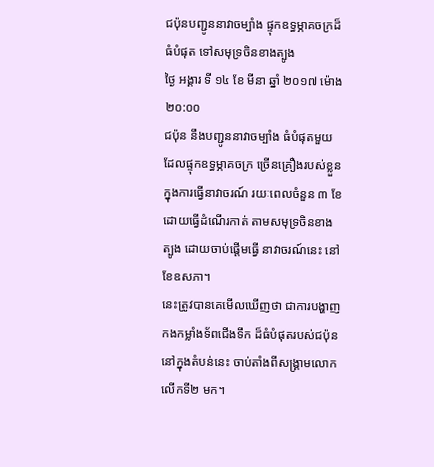ជប៉ុនបញ្ជូននាវាចម្បាំង ផ្ទុកឧទ្ធម្ភាគចក្រដ៏ធំបំផុត ទៅសមុទ្រចិនខាងត្បូង
ថ្ងៃ អង្គារ ទី ១៤ ខែ មីនា ឆ្នាំ ២០១៧ ម៉ោង ២០:០០
ជប៉ុន នឹងបញ្ជូននាវាចម្បាំង ធំបំផុតមួយ ដែលផ្ទុកឧទ្ធម្ភាគចក្រ ច្រើនគ្រឿងរបស់ខ្លួន ក្នុងការធ្វើនាវាចរណ៍ រយៈពេលចំនួន ៣ ខែ ដោយធ្វើដំណើរកាត់ តាមសមុទ្រចិនខាងត្បូង ដោយចាប់ផ្តើមធ្វើ នាវាចរណ៍នេះ នៅខែឧសភា។
នេះត្រូវបានគេមើលឃើញថា ជាការបង្ហាញ កងកម្លាំងទ័ពជើងទឹក ដ៏ធំបំផុតរបស់ជប៉ុននៅក្នុងតំបន់នេះ ចាប់តាំងពីសង្គ្រាមលោកលើកទី២ មក។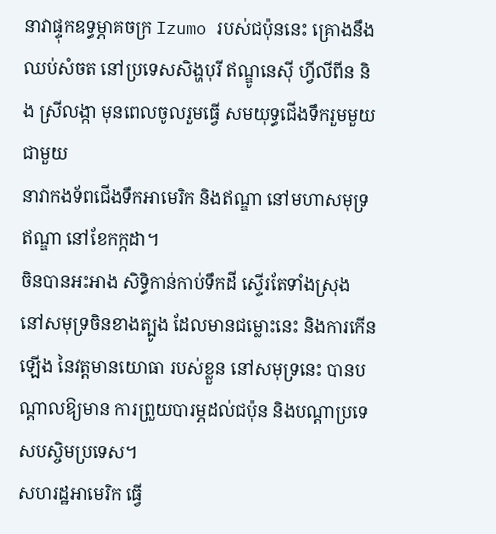នាវាផ្ទុកឧទ្ធម្ភាគចក្រ Izumo របស់ជប៉ុននេះ គ្រោងនឹងឈប់សំចត នៅប្រទេសសិង្ហបុរី ឥណ្ឌូនេស៊ី ហ្វីលីពីន និង ស្រីលង្កា មុនពេលចូលរួមធ្វើ សមយុទ្ធជើងទឹករួមមួយ ជាមួយ
នាវាកងទ័ពជើងទឹកអាមេរិក និងឥណ្ឌា នៅមហាសមុទ្រឥណ្ឌា នៅខែកក្កដា។
ចិនបានអះអាង សិទ្ធិកាន់កាប់ទឹកដី ស្ទើរតែទាំងស្រុង នៅសមុទ្រចិនខាងត្បូង ដែលមានជម្លោះនេះ និងការកើនឡើង នៃវត្តមានយោធា របស់ខ្លួន នៅសមុទ្រនេះ បានបណ្តាលឱ្យមាន ការព្រួយបារម្ភដល់ជប៉ុន និងបណ្តាប្រទេសបស្ចិមប្រទេស។
សហរដ្ឋអាមេរិក ធ្វើ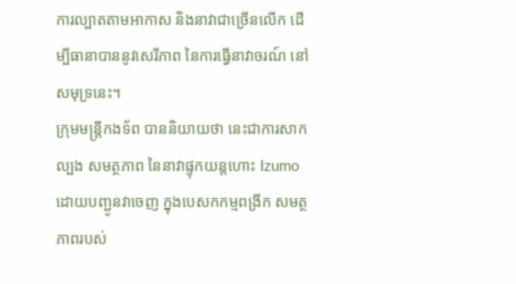ការល្បាតតាមអាកាស និងនាវាជាច្រើនលើក ដើម្បីធានាបាននូវសេរីភាព នៃការធ្វើនាវាចរណ៍ នៅសមុទ្រនេះ។
ក្រុមមន្ត្រីកងទ័ព បាននិយាយថា នេះជាការសាកល្បង សមត្ថភាព នៃនាវាផ្ទុកយន្តហោះ Izumoដោយបញ្ជូនវាចេញ ក្នុងបេសកកម្មពង្រីក សមត្ថភាពរបស់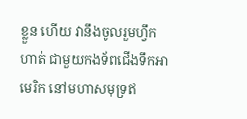ខ្លួន ហើយ វានឹងចូលរួមហ្វឹកហាត់ ជាមួយកងទ័ពជើងទឹកអាមេរិក នៅមហាសមុទ្រឥ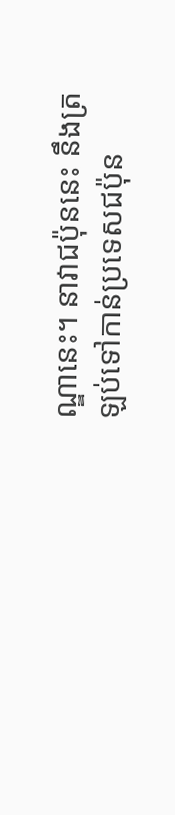ណ្ឌានេះ។ នាវាជប៉ុននេះ នឹងត្រឡប់ទៅកាន់ប្រទេសជប៉ុន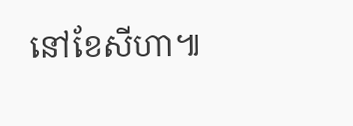នៅខែសីហា៕